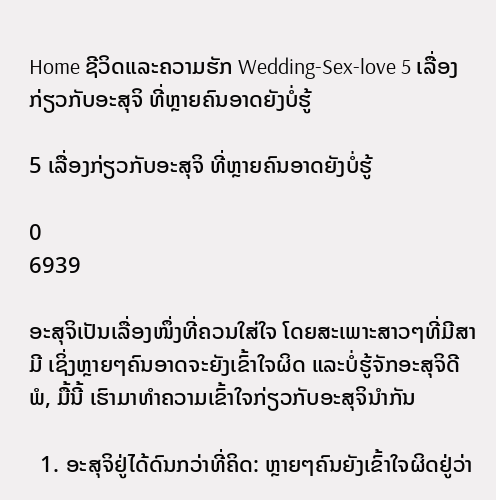Home ຊີວິດແລະຄວາມຮັກ Wedding-Sex-love 5 ເລື່ອງກ່ຽວກັບອະສຸຈິ ທີ່ຫຼາຍຄົນອາດຍັງບໍ່ຮູ້

5 ເລື່ອງກ່ຽວກັບອະສຸຈິ ທີ່ຫຼາຍຄົນອາດຍັງບໍ່ຮູ້

0
6939

ອະສຸຈິເປັນເລື່ອງໜຶ່ງທີ່ຄວນໃສ່ໃຈ ໂດຍສະເພາະສາວໆທີ່ມີສາມີ ເຊິ່ງຫຼາຍໆຄົນອາດຈະຍັງເຂົ້າໃຈຜິດ ແລະບໍ່ຮູ້ຈັກອະສຸຈິດີພໍ, ມື້ນີ້ ເຮົາມາທຳຄວາມເຂົ້າໃຈກ່ຽວກັບອະສຸຈິນຳກັນ

  1. ອະສຸຈິຢູ່ໄດ້ດົນກວ່າທີ່ຄິດ: ຫຼາຍໆຄົນຍັງເຂົ້າໃຈຜິດຢູ່ວ່າ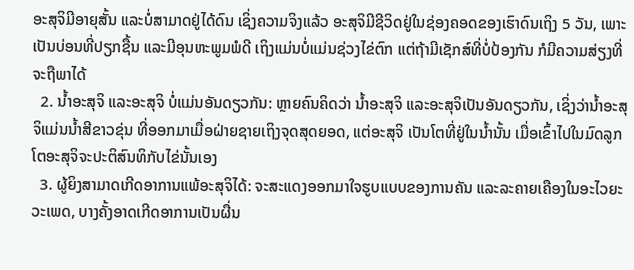ອະສຸຈິມີອາຍຸສັ້ນ ແລະບໍ່ສາມາດຢູ່ໄດ້ດົນ ເຊິ່ງຄວາມຈິງແລ້ວ ອະສຸຈິມີຊີວິດຢູ່ໃນຊ່ອງຄອດຂອງເຮົາດົນເຖິງ 5 ວັນ, ເພາະເປັນບ່ອນທີ່ປຽກຊື້ນ ແລະມີອຸນຫະພູມພໍດີ ເຖິງແມ່ນບໍ່ແມ່ນຊ່ວງໄຂ່ຕົກ ແຕ່ຖ້າມີເຊັກສ໌ທີ່ບໍ່ປ້ອງກັນ ກໍມີຄວາມສ່ຽງທີ່ຈະຖືພາໄດ້
  2. ນໍ້າອະສຸຈິ ແລະອະສຸຈິ ບໍ່ແມ່ນອັນດຽວກັນ: ຫຼາຍຄົນຄິດວ່າ ນໍ້າອະສຸຈິ ແລະອະສຸຈິເປັນອັນດຽວກັນ, ເຊິ່ງວ່ານໍ້າອະສຸຈິແມ່ນນໍ້າສີຂາວຂຸ່ນ ທີ່ອອກມາເມື່ອຝ່າຍຊາຍເຖິງຈຸດສຸດຍອດ, ແຕ່ອະສຸຈິ ເປັນໂຕທີ່ຢູ່ໃນນໍ້ານັ້ນ ເມື່ອເຂົ້າໄປໃນມົດລູກ ໂຕອະສຸຈິຈະປະຕິສົນທິກັບໄຂ່ນັ້ນເອງ
  3. ຜູ້ຍິງສາມາດເກີດອາການແພ້ອະສຸຈິໄດ້: ຈະສະແດງອອກມາໃຈຮູບແບບຂອງການຄັນ ແລະລະຄາຍເຄືອງໃນອະໄວຍະວະເພດ, ບາງຄັ້ງອາດເກີດອາການເປັນຜື່ນ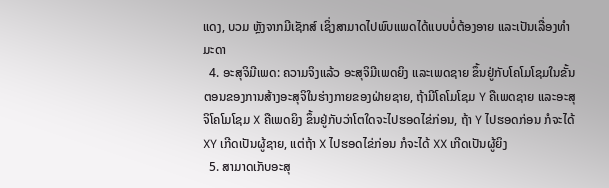ແດງ, ບວມ ຫຼັງຈາກມີເຊັກສ໌ ເຊິ່ງສາມາດໄປພົບແພດໄດ້ແບບບໍ່ຕ້ອງອາຍ ແລະເປັນເລື່ອງທຳມະດາ
  4. ອະສຸຈິມີເພດ: ຄວາມຈິງແລ້ວ ອະສຸຈິມີເພດຍິງ ແລະເພດຊາຍ ຂຶ້ນຢູ່ກັບໂຄໂມໂຊມໃນຂັ້ນຕອນຂອງການສ້າງອະສຸຈິໃນຮ່າງກາຍຂອງຝ່າຍຊາຍ, ຖ້າມີໂຄໂມໂຊມ Y ຄືເພດຊາຍ ແລະອະສຸຈິໂຄໂມໂຊມ X ຄືເພດຍິງ ຂຶ້ນຢູ່ກັບວ່າໂຕໃດຈະໄປຮອດໄຂ່ກ່ອນ, ຖ້າ Y ໄປຮອດກ່ອນ ກໍຈະໄດ້ XY ເກີດເປັນຜູ້ຊາຍ, ແຕ່ຖ້າ X ໄປຮອດໄຂ່ກ່ອນ ກໍຈະໄດ້ XX ເກີດເປັນຜູ້ຍິງ
  5. ສາມາດເກັບອະສຸ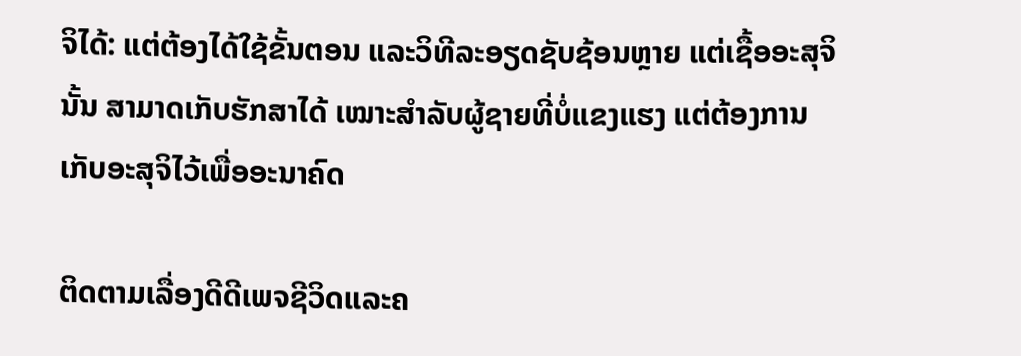ຈິໄດ້: ແຕ່ຕ້ອງໄດ້ໃຊ້ຂັ້ນຕອນ ແລະວິທີລະອຽດຊັບຊ້ອນຫຼາຍ ແຕ່ເຊື້ອອະສຸຈິນັ້ນ ສາມາດເກັບຮັກສາໄດ້ ເໝາະສຳລັບຜູ້ຊາຍທີ່ບໍ່ແຂງແຮງ ແຕ່ຕ້ອງການເກັບອະສຸຈິໄວ້ເພື່ອອະນາຄົດ

ຕິດຕາມເລື່ອງດີດີເພຈຊີວິດແລະຄ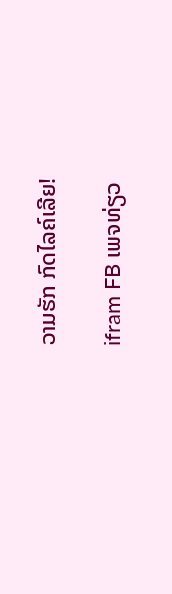ວາມຮັກ ກົດໄລຄ໌ເລີຍ!

ifram FB ເພຈທ່ຽວ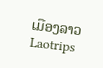ເມືອງລາວ Laotrips